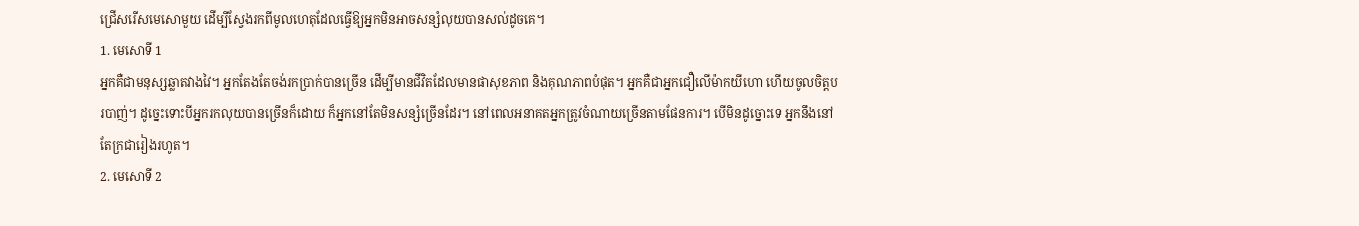ជ្រើសរើសមេសោមួយ ដើម្បីស្វែងរកពីមូលហេតុដែលធ្វើឱ្យអ្នកមិនអាចសន្សំលុយបានសល់ដូចគេ។
1. មេសោទី 1
អ្នកគឺជាមនុស្សឆ្លាតវាងវៃ។ អ្នកតែងតែចង់រកប្រាក់បានច្រើន ដើម្បីមានជីវិតដែលមានផាសុខភាព និងគុណភាពបំផុត។ អ្នកគឺជាអ្នកជឿលើម៉ាកយីហោ ហើយចូលចិត្តបរបាញ់។ ដូច្នេះទោះបីអ្នករកលុយបានច្រើនក៏ដោយ ក៏អ្នកនៅតែមិនសន្សំច្រើនដែរ។ នៅពេលអនាគតអ្នកត្រូវចំណាយច្រើនតាមផែនការ។ បើមិនដូច្នោះទេ អ្នកនឹងនៅតែក្រជារៀងរហូត។
2. មេសោទី 2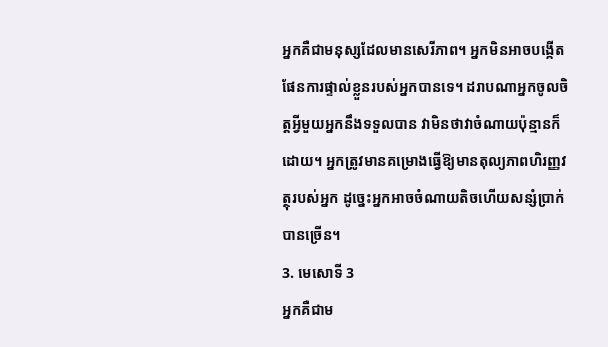អ្នកគឺជាមនុស្សដែលមានសេរីភាព។ អ្នកមិនអាចបង្កើតផែនការផ្ទាល់ខ្លួនរបស់អ្នកបានទេ។ ដរាបណាអ្នកចូលចិត្តអ្វីមួយអ្នកនឹងទទួលបាន វាមិនថាវាចំណាយប៉ុន្មានក៏ដោយ។ អ្នកត្រូវមានគម្រោងធ្វើឱ្យមានតុល្យភាពហិរញ្ញវត្ថុរបស់អ្នក ដូច្នេះអ្នកអាចចំណាយតិចហើយសន្សំប្រាក់បានច្រើន។
3. មេសោទី 3
អ្នកគឺជាម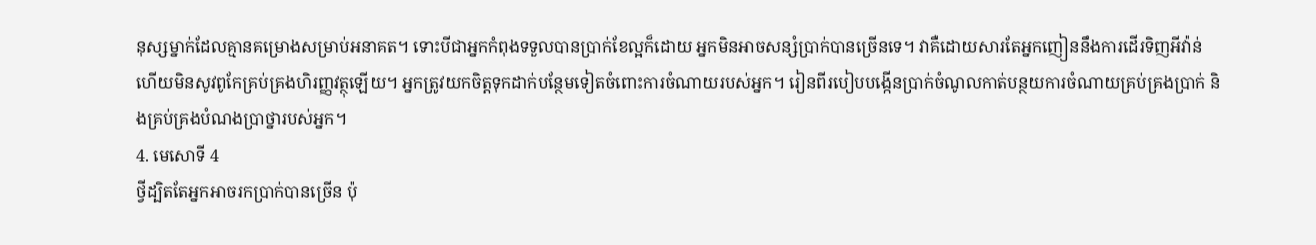នុស្សម្នាក់ដែលគ្មានគម្រោងសម្រាប់អនាគត។ ទោះបីជាអ្នកកំពុងទទួលបានប្រាក់ខែល្អក៏ដោយ អ្នកមិនអាចសន្សំប្រាក់បានច្រើនទេ។ វាគឺដោយសារតែអ្នកញៀននឹងការដើរទិញអីវ៉ាន់ ហើយមិនសូវពូកែគ្រប់គ្រងហិរញ្ញវត្ថុឡើយ។ អ្នកត្រូវយកចិត្តទុកដាក់បន្ថែមទៀតចំពោះការចំណាយរបស់អ្នក។ រៀនពីរបៀបបង្កើនប្រាក់ចំណូលកាត់បន្ថយការចំណាយគ្រប់គ្រងប្រាក់ និងគ្រប់គ្រងបំណងប្រាថ្នារបស់អ្នក។
4. មេសោទី 4
ថ្វីដ្បិតតែអ្នកអាចរកប្រាក់បានច្រើន ប៉ុ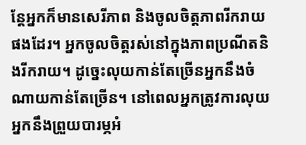ន្តែអ្នកក៏មានសេរីភាព និងចូលចិត្តភាពរីករាយផងដែរ។ អ្នកចូលចិត្តរស់នៅក្នុងភាពប្រណីតនិងរីករាយ។ ដូច្នេះលុយកាន់តែច្រើនអ្នកនឹងចំណាយកាន់តែច្រើន។ នៅពេលអ្នកត្រូវការលុយ អ្នកនឹងព្រួយបារម្ភអំ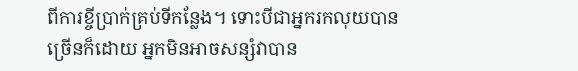ពីការខ្ចីប្រាក់គ្រប់ទីកន្លែង។ ទោះបីជាអ្នករកលុយបានច្រើនក៏ដោយ អ្នកមិនអាចសន្សំវាបាន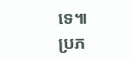ទេ៕
ប្រភ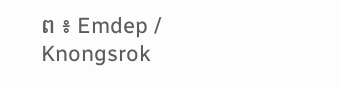ព ៖ Emdep / Knongsrok